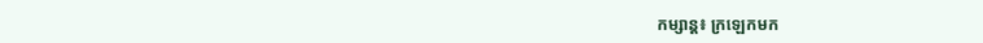កម្សាន្ត៖ ក្រឡេកមក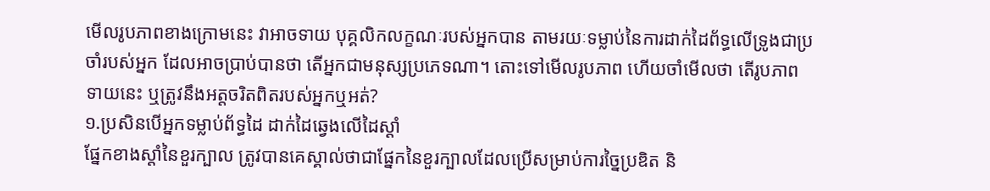មើលរូបភាពខាងក្រោមនេះ វាអាចទាយ បុគ្គលិកលក្ខណៈរបស់អ្នកបាន តាមរយៈទម្លាប់នៃការដាក់ដៃព័ទ្ធលើទ្រូងជាប្រចាំរបស់អ្នក ដែលអាចប្រាប់បានថា តើអ្នកជាមនុស្សប្រភេទណា។ តោះទៅមើលរូបភាព ហើយចាំមើលថា តើរូបភាពទាយនេះ ឬត្រូវនឹងអត្តចរិតពិតរបស់អ្នកឬអត់?
១.ប្រសិនបើអ្នកទម្លាប់ព័ទ្ធដៃ ដាក់ដៃឆ្វេងលើដៃស្តាំ
ផ្នែកខាងស្តាំនៃខួរក្បាល ត្រូវបានគេស្គាល់ថាជាផ្នែកនៃខួរក្បាលដែលប្រើសម្រាប់ការច្នៃប្រឌិត និ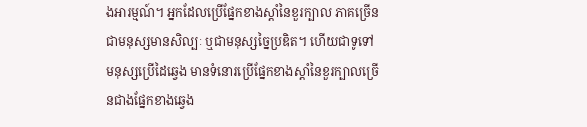ងអារម្មណ៍។ អ្នកដែលប្រើផ្នែកខាងស្តាំនៃខួរក្បាល ភាគច្រើនជាមនុស្សមានសិល្បៈ ឬជាមនុស្សច្នៃប្រឌិត។ ហើយជាទូទៅមនុស្សប្រើដៃឆ្វេង មានទំនោរប្រើផ្នែកខាងស្តាំនៃខួរក្បាលច្រើនជាងផ្នែកខាងឆ្វេង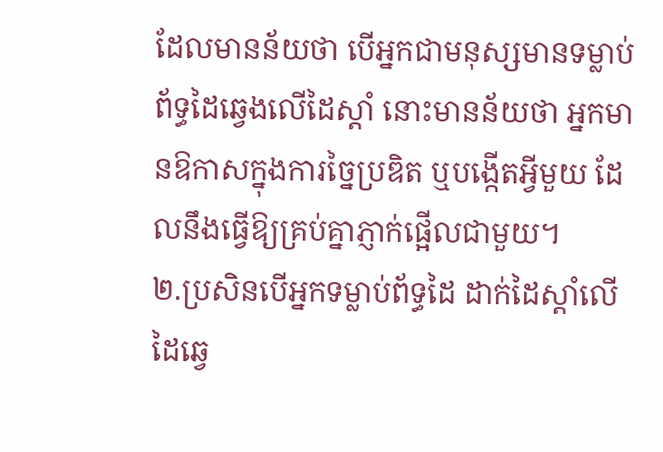ដែលមានន័យថា បើអ្នកជាមនុស្សមានទម្លាប់ព័ទ្ធដៃឆ្វេងលើដៃស្តាំ នោះមានន័យថា អ្នកមានឱកាសក្នុងការច្នៃប្រឌិត ឬបង្កើតអ្វីមួយ ដែលនឹងធ្វើឱ្យគ្រប់គ្នាភ្ញាក់ផ្អើលជាមួយ។
២.ប្រសិនបើអ្នកទម្លាប់ព័ទ្ធដៃ ដាក់ដៃស្ដាំលើដៃឆ្វេ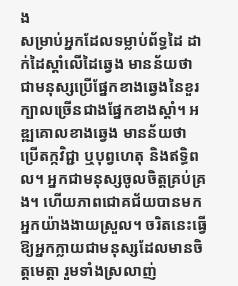ង
សម្រាប់អ្នកដែលទម្លាប់ព័ទ្ធដៃ ដាក់ដៃស្ដាំលើដៃឆ្វេង មានន័យថា ជាមនុស្សប្រើផ្នែកខាងឆ្វេងនៃខួរក្បាលច្រើនជាងផ្នែកខាងស្តាំ។ អឌ្ឍគោលខាងឆ្វេង មានន័យថា ប្រើតក្កវិជ្ជា ឬបុព្វហេតុ និងឥទ្ធិពល។ អ្នកជាមនុស្សចូលចិត្តគ្រប់គ្រង។ ហើយភាពជោគជ័យបានមកអ្នកយ៉ាងងាយស្រួល។ ចរិតនេះធ្វើឱ្យអ្នកក្លាយជាមនុស្សដែលមានចិត្តមេត្តា រួមទាំងស្រលាញ់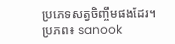ប្រភេទសត្វចិញ្ចឹមផងដែរ។
ប្រភព៖ sanook